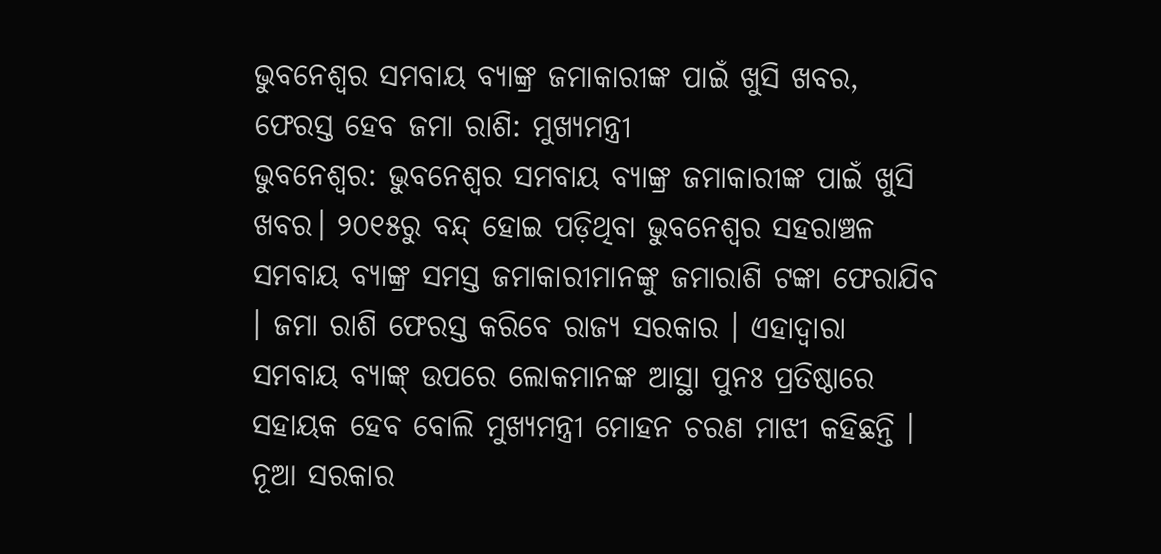ଭୁବନେଶ୍ୱର ସମବାୟ ବ୍ୟାଙ୍କ୍ର ଜମାକାରୀଙ୍କ ପାଇଁ ଖୁସି ଖବର, ଫେରସ୍ତ ହେବ ଜମା ରାଶି: ମୁଖ୍ୟମନ୍ତ୍ରୀ
ଭୁବନେଶ୍ୱର: ଭୁବନେଶ୍ୱର ସମବାୟ ବ୍ୟାଙ୍କ୍ର ଜମାକାରୀଙ୍କ ପାଇଁ ଖୁସି ଖବର। ୨୦୧୫ରୁ ବନ୍ଦ୍ ହୋଇ ପଡ଼ିଥିବା ଭୁବନେଶ୍ୱର ସହରାଞ୍ଚଳ ସମବାୟ ବ୍ୟାଙ୍କ୍ର ସମସ୍ତ ଜମାକାରୀମାନଙ୍କୁ ଜମାରାଶି ଟଙ୍କା ଫେରାଯିବ । ଜମା ରାଶି ଫେରସ୍ତ କରିବେ ରାଜ୍ୟ ସରକାର । ଏହାଦ୍ୱାରା ସମବାୟ ବ୍ୟାଙ୍କ୍ ଉପରେ ଲୋକମାନଙ୍କ ଆସ୍ଥା ପୁନଃ ପ୍ରତିଷ୍ଠାରେ ସହାୟକ ହେବ ବୋଲି ମୁଖ୍ୟମନ୍ତ୍ରୀ ମୋହନ ଚରଣ ମାଝୀ କହିଛନ୍ତି । ନୂଆ ସରକାର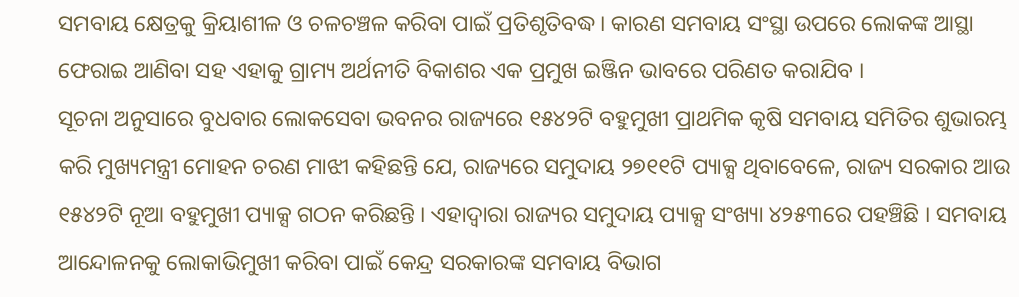ସମବାୟ କ୍ଷେତ୍ରକୁ କ୍ରିୟାଶୀଳ ଓ ଚଳଚଞ୍ଚଳ କରିବା ପାଇଁ ପ୍ରତିଶୃତିବଦ୍ଧ। କାରଣ ସମବାୟ ସଂସ୍ଥା ଉପରେ ଲୋକଙ୍କ ଆସ୍ଥା ଫେରାଇ ଆଣିବା ସହ ଏହାକୁ ଗ୍ରାମ୍ୟ ଅର୍ଥନୀତି ବିକାଶର ଏକ ପ୍ରମୁଖ ଇଞ୍ଜିନ ଭାବରେ ପରିଣତ କରାଯିବ ।
ସୂଚନା ଅନୁସାରେ ବୁଧବାର ଲୋକସେବା ଭବନର ରାଜ୍ୟରେ ୧୫୪୨ଟି ବହୁମୁଖୀ ପ୍ରାଥମିକ କୃଷି ସମବାୟ ସମିତିର ଶୁଭାରମ୍ଭ କରି ମୁଖ୍ୟମନ୍ତ୍ରୀ ମୋହନ ଚରଣ ମାଝୀ କହିଛନ୍ତି ଯେ, ରାଜ୍ୟରେ ସମୁଦାୟ ୨୭୧୧ଟି ପ୍ୟାକ୍ସ ଥିବାବେଳେ, ରାଜ୍ୟ ସରକାର ଆଉ ୧୫୪୨ଟି ନୂଆ ବହୁମୁଖୀ ପ୍ୟାକ୍ସ ଗଠନ କରିଛନ୍ତି । ଏହାଦ୍ୱାରା ରାଜ୍ୟର ସମୁଦାୟ ପ୍ୟାକ୍ସ ସଂଖ୍ୟା ୪୨୫୩ରେ ପହଞ୍ଚିଛି । ସମବାୟ ଆନ୍ଦୋଳନକୁ ଲୋକାଭିମୁଖୀ କରିବା ପାଇଁ କେନ୍ଦ୍ର ସରକାରଙ୍କ ସମବାୟ ବିଭାଗ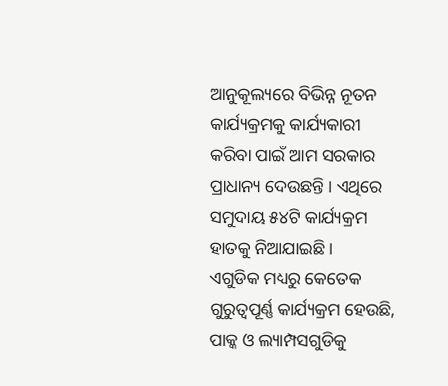ଆନୁକୂଲ୍ୟରେ ବିଭିନ୍ନ ନୂତନ କାର୍ଯ୍ୟକ୍ରମକୁ କାର୍ଯ୍ୟକାରୀ କରିବା ପାଇଁ ଆମ ସରକାର ପ୍ରାଧାନ୍ୟ ଦେଉଛନ୍ତି । ଏଥିରେ ସମୁଦାୟ ୫୪ଟି କାର୍ଯ୍ୟକ୍ରମ ହାତକୁ ନିଆଯାଇଛି ।
ଏଗୁଡିକ ମଧ୍ୟରୁ କେତେକ ଗୁରୁତ୍ୱପୂର୍ଣ୍ଣ କାର୍ଯ୍ୟକ୍ରମ ହେଉଛି, ପାକ୍କ ଓ ଲ୍ୟାମ୍ପସଗୁଡିକୁ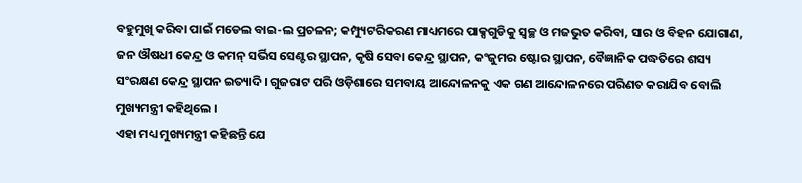ବହୁମୁଖି କରିବା ପାଇଁ ମଡେଲ ବାଇ-ଲ ପ୍ରଚଳନ; କମ୍ପ୍ୟୁଟରିକରଣ ମାଧ୍ୟମରେ ପାକ୍ସଗୁଡିକୁ ସ୍ୱଚ୍ଛ ଓ ମଜଭୁତ କରିବା, ସାର ଓ ବିହନ ଯୋଗାଣ, ଜନ ଔଷଧୀ କେନ୍ଦ୍ର ଓ କମନ୍ ସର୍ଭିସ ସେଣ୍ଟର ସ୍ଥାପନ, କୃଷି ସେବା କେନ୍ଦ୍ର ସ୍ଥାପନ, କଂଜୁମର ଷ୍ଟୋର ସ୍ଥାପନ, ବୈଜ୍ଞାନିକ ପଦ୍ଧତିରେ ଶସ୍ୟ ସଂରକ୍ଷଣ କେନ୍ଦ୍ର ସ୍ଥାପନ ଇତ୍ୟାଦି। ଗୁଜରାଟ ପରି ଓଡ଼ିଶାରେ ସମବାୟ ଆନ୍ଦୋଳନକୁ ଏକ ଗଣ ଆନ୍ଦୋଳନରେ ପରିଣତ କରାଯିବ ବୋଲି ମୁଖ୍ୟମନ୍ତ୍ରୀ କହିଥିଲେ ।
ଏହା ମଧ୍ୟ ମୁଖ୍ୟମନ୍ତ୍ରୀ କହିଛନ୍ତି ଯେ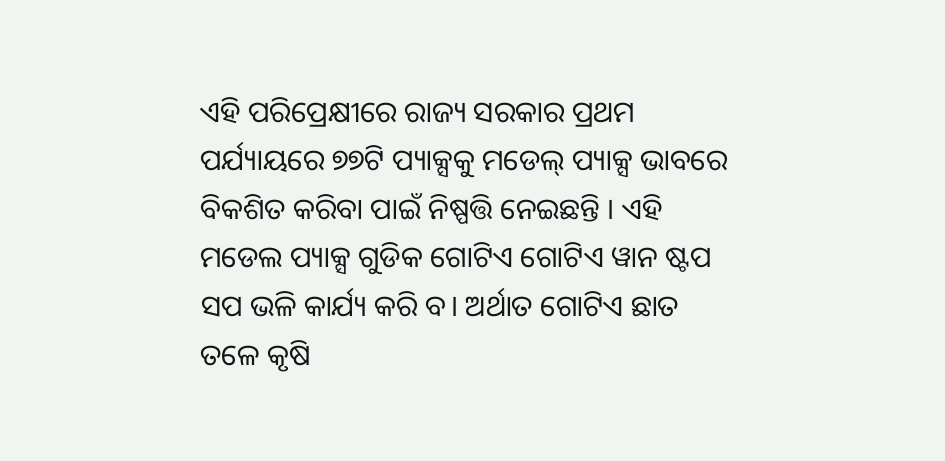ଏହି ପରିପ୍ରେକ୍ଷୀରେ ରାଜ୍ୟ ସରକାର ପ୍ରଥମ ପର୍ଯ୍ୟାୟରେ ୭୭ଟି ପ୍ୟାକ୍ସକୁ ମଡେଲ୍ ପ୍ୟାକ୍ସ ଭାବରେ ବିକଶିତ କରିବା ପାଇଁ ନିଷ୍ପତ୍ତି ନେଇଛନ୍ତି । ଏହି ମଡେଲ ପ୍ୟାକ୍ସ ଗୁଡିକ ଗୋଟିଏ ଗୋଟିଏ ୱାନ ଷ୍ଟପ ସପ ଭଳି କାର୍ଯ୍ୟ କରି ବ। ଅର୍ଥାତ ଗୋଟିଏ ଛାତ ତଳେ କୃଷି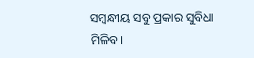ସମ୍ବନ୍ଧୀୟ ସବୁ ପ୍ରକାର ସୁବିଧା ମିଳିବ।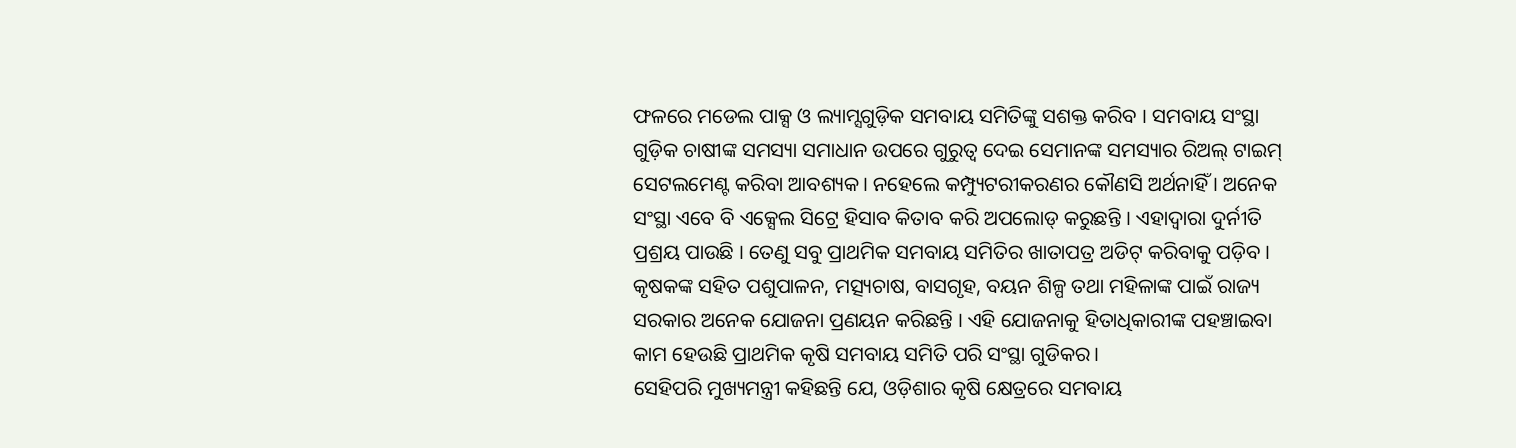ଫଳରେ ମଡେଲ ପାକ୍ସ ଓ ଲ୍ୟାମ୍ସଗୁଡ଼ିକ ସମବାୟ ସମିତିଙ୍କୁ ସଶକ୍ତ କରିବ । ସମବାୟ ସଂସ୍ଥା ଗୁଡ଼ିକ ଚାଷୀଙ୍କ ସମସ୍ୟା ସମାଧାନ ଉପରେ ଗୁରୁତ୍ୱ ଦେଇ ସେମାନଙ୍କ ସମସ୍ୟାର ରିଅଲ୍ ଟାଇମ୍ ସେଟଲମେଣ୍ଟ କରିବା ଆବଶ୍ୟକ। ନହେଲେ କମ୍ପ୍ୟୁଟରୀକରଣର କୌଣସି ଅର୍ଥନାହିଁ । ଅନେକ ସଂସ୍ଥା ଏବେ ବି ଏକ୍ସେଲ ସିଟ୍ରେ ହିସାବ କିତାବ କରି ଅପଲୋଡ୍ କରୁଛନ୍ତି । ଏହାଦ୍ୱାରା ଦୁର୍ନୀତି ପ୍ରଶ୍ରୟ ପାଉଛି । ତେଣୁ ସବୁ ପ୍ରାଥମିକ ସମବାୟ ସମିତିର ଖାତାପତ୍ର ଅଡିଟ୍ କରିବାକୁ ପଡ଼ିବ । କୃଷକଙ୍କ ସହିତ ପଶୁପାଳନ, ମତ୍ସ୍ୟଚାଷ, ବାସଗୃହ, ବୟନ ଶିଳ୍ପ ତଥା ମହିଳାଙ୍କ ପାଇଁ ରାଜ୍ୟ ସରକାର ଅନେକ ଯୋଜନା ପ୍ରଣୟନ କରିଛନ୍ତି । ଏହି ଯୋଜନାକୁ ହିତାଧିକାରୀଙ୍କ ପହଞ୍ଚାଇବା କାମ ହେଉଛି ପ୍ରାଥମିକ କୃଷି ସମବାୟ ସମିତି ପରି ସଂସ୍ଥା ଗୁଡିକର।
ସେହିପରି ମୁଖ୍ୟମନ୍ତ୍ରୀ କହିଛନ୍ତି ଯେ, ଓଡ଼ିଶାର କୃଷି କ୍ଷେତ୍ରରେ ସମବାୟ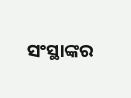ସଂସ୍ଥାଙ୍କର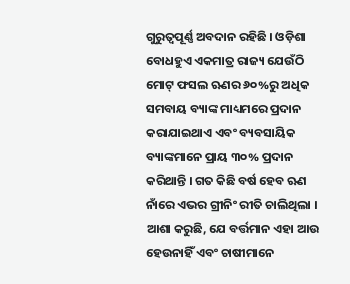ଗୁରୁତ୍ୱପୂର୍ଣ୍ଣ ଅବଦାନ ରହିଛି । ଓଡ଼ିଶା ବୋଧହୁଏ ଏକମାତ୍ର ରାଜ୍ୟ ଯେଉଁଠି ମୋଟ୍ ଫସଲ ଋଣର ୬୦%ରୁ ଅଧିକ ସମବାୟ ବ୍ୟାଙ୍କ ମାଧ୍ୟମରେ ପ୍ରଦାନ କରାଯାଇଥାଏ ଏବଂ ବ୍ୟବସାୟିକ ବ୍ୟାଙ୍କମାନେ ପ୍ରାୟ ୩୦% ପ୍ରଦାନ କରିଥାନ୍ତି । ଗତ କିଛି ବର୍ଷ ହେବ ଋଣ ନାଁରେ ଏଭର ଗ୍ରୀନିଂ ରୀତି ଚାଲିଥିଲା । ଆଶା କରୁଛି, ଯେ ବର୍ତ୍ତମାନ ଏହା ଆଉ ହେଉନାହିଁ ଏବଂ ଚାଷୀମାନେ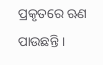ପ୍ରକୃତରେ ଋଣ ପାଉଛନ୍ତି ।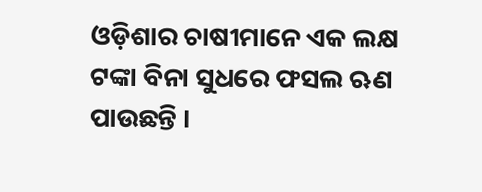ଓଡ଼ିଶାର ଚାଷୀମାନେ ଏକ ଲକ୍ଷ ଟଙ୍କା ବିନା ସୁଧରେ ଫସଲ ଋଣ ପାଉଛନ୍ତି ।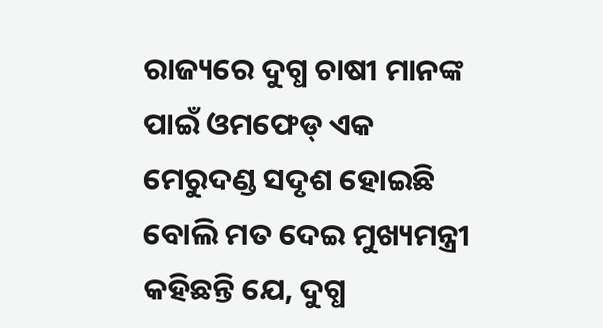ରାଜ୍ୟରେ ଦୁଗ୍ଧ ଚାଷୀ ମାନଙ୍କ ପାଇଁ ଓମଫେଡ୍ ଏକ ମେରୁଦଣ୍ଡ ସଦୃଶ ହୋଇଛି ବୋଲି ମତ ଦେଇ ମୁଖ୍ୟମନ୍ତ୍ରୀ କହିଛନ୍ତି ଯେ, ଦୁଗ୍ଧ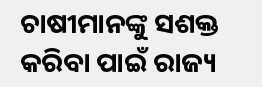ଚାଷୀମାନଙ୍କୁ ସଶକ୍ତ କରିବା ପାଇଁ ରାଜ୍ୟ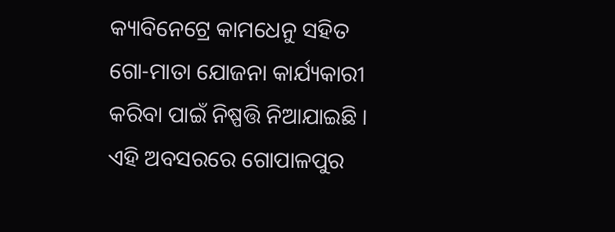କ୍ୟାବିନେଟ୍ରେ କାମଧେନୁ ସହିତ ଗୋ-ମାତା ଯୋଜନା କାର୍ଯ୍ୟକାରୀ କରିବା ପାଇଁ ନିଷ୍ପତ୍ତି ନିଆଯାଇଛି । ଏହି ଅବସରରେ ଗୋପାଳପୁର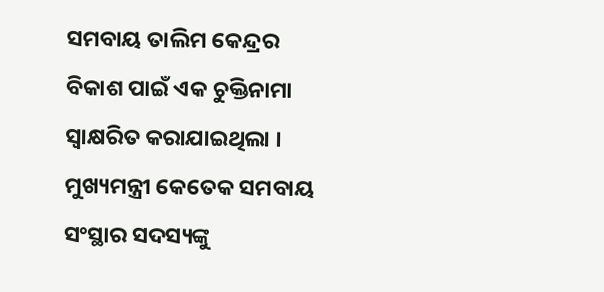ସମବାୟ ତାଲିମ କେନ୍ଦ୍ରର ବିକାଶ ପାଇଁ ଏକ ଚୁକ୍ତିନାମା ସ୍ୱାକ୍ଷରିତ କରାଯାଇଥିଲା । ମୁଖ୍ୟମନ୍ତ୍ରୀ କେତେକ ସମବାୟ ସଂସ୍ଥାର ସଦସ୍ୟଙ୍କୁ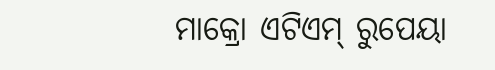ମାକ୍ରୋ ଏଟିଏମ୍ ରୁପେୟା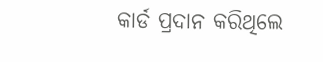କାର୍ଡ ପ୍ରଦାନ କରିଥିଲେ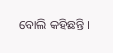ବୋଲି କହିଛନ୍ତି ।